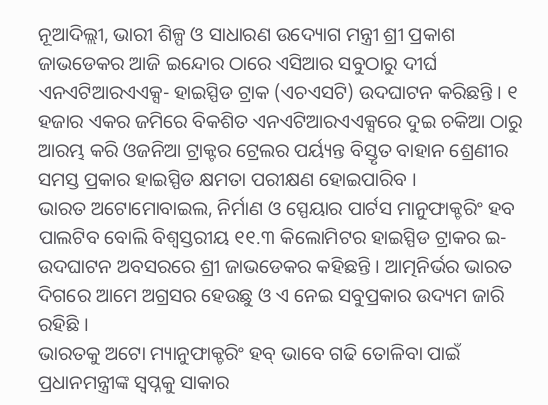ନୂଆଦିଲ୍ଲୀ, ଭାରୀ ଶିଳ୍ପ ଓ ସାଧାରଣ ଉଦ୍ୟୋଗ ମନ୍ତ୍ରୀ ଶ୍ରୀ ପ୍ରକାଶ ଜାଭଡେକର ଆଜି ଇନ୍ଦୋର ଠାରେ ଏସିଆର ସବୁଠାରୁ ଦୀର୍ଘ ଏନଏଟିଆରଏଏକ୍ସ- ହାଇସ୍ପିଡ ଟ୍ରାକ (ଏଚଏସଟି) ଉଦଘାଟନ କରିଛନ୍ତି । ୧ ହଜାର ଏକର ଜମିରେ ବିକଶିତ ଏନଏଟିଆରଏଏକ୍ସରେ ଦୁଇ ଚକିଆ ଠାରୁ ଆରମ୍ଭ କରି ଓଜନିଆ ଟ୍ରାକ୍ଟର ଟ୍ରେଲର ପର୍ୟ୍ୟନ୍ତ ବିସ୍ତୃତ ବାହାନ ଶ୍ରେଣୀର ସମସ୍ତ ପ୍ରକାର ହାଇସ୍ପିଡ କ୍ଷମତା ପରୀକ୍ଷଣ ହୋଇପାରିବ ।
ଭାରତ ଅଟୋମୋବାଇଲ, ନିର୍ମାଣ ଓ ସ୍ପେୟାର ପାର୍ଟସ ମାନୁଫାକ୍ଚରିଂ ହବ ପାଲଟିବ ବୋଲି ବିଶ୍ୱସ୍ତରୀୟ ୧୧.୩ କିଲୋମିଟର ହାଇସ୍ପିଡ ଟ୍ରାକର ଇ-ଉଦଘାଟନ ଅବସରରେ ଶ୍ରୀ ଜାଭଡେକର କହିଛନ୍ତି । ଆତ୍ମନିର୍ଭର ଭାରତ ଦିଗରେ ଆମେ ଅଗ୍ରସର ହେଉଛୁ ଓ ଏ ନେଇ ସବୁପ୍ରକାର ଉଦ୍ୟମ ଜାରି ରହିଛି ।
ଭାରତକୁ ଅଟୋ ମ୍ୟାନୁଫାକ୍ଚରିଂ ହବ୍ ଭାବେ ଗଢି ତୋଳିବା ପାଇଁ ପ୍ରଧାନମନ୍ତ୍ରୀଙ୍କ ସ୍ୱପ୍ନକୁ ସାକାର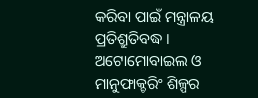କରିବା ପାଇଁ ମନ୍ତ୍ରାଳୟ ପ୍ରତିଶ୍ରୁତିବଦ୍ଧ । ଅଟୋମୋବାଇଲ ଓ ମାନୁଫାକ୍ଚରିଂ ଶିଳ୍ପର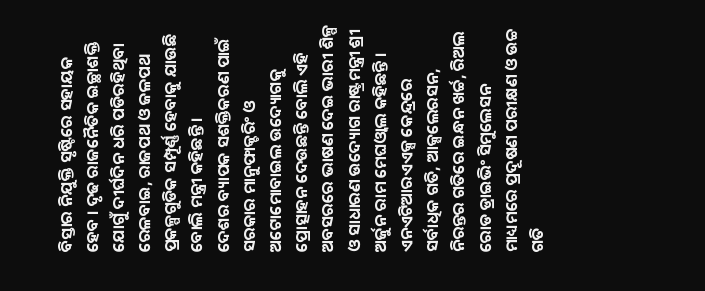ବିସ୍ତାର ନିଯୁକ୍ତି ସୃଷ୍ଟିରେ ସହାୟକ ହେବ । ଦୃଢ ରାଜନୈତିକ ଇଚ୍ଛାଶକ୍ତି ଯୋଗୁଁ ଦୀର୍ଘଦିନ ଧରି ପଡିରହିଥିବା ରେଳବାଇ, ରାଜପଥ ଓ ଜଳପଥ ପ୍ରକଳ୍ପଗୁଡିକ ସମ୍ପୂର୍ଣ୍ଣ ହେବାକୁ ଯାଉଛି ବୋଲି ମନ୍ତ୍ରୀ କହିଛନ୍ତି ।
ଦେଶର ବ୍ୟାପକ ସଶକ୍ତିକରଣ ପାଇଁ ସରକାର ମାନୁଫାକ୍ଚରିଂ ଓ ଅଟୋମୋବାଇଲ ଉଦ୍ୟୋଗକୁ ପ୍ରୋତ୍ସାହନ ଦେଉଛନ୍ତି ବୋଲି ଏହି ଅବସରରେ ଭାଷଣ ଦେଇ ଭାରୀ ଶିଳ୍ପ ଓ ସାଧାରଣ ଉଦ୍ୟୋଗ ରାଷ୍ଟ୍ରମନ୍ତ୍ରୀ ଶ୍ରୀ ଅର୍ଜୁନ ରାମ ମେଘଓ୍ୱାଲ କହିଛନ୍ତି ।
ଏନଏଟିଆରଏଏକ୍ସ କେନ୍ଦ୍ରରେ ସର୍ବାଧିକ ଗତି, ଆକ୍ସଲେରସନ, ନିରନ୍ତର ଗତିରେ ଇନ୍ଧନ ଖର୍ଚ୍ଚ, ରିଅଲ ରୋଡ ଡ୍ରାଇଭିଂ ସିମୁଲେସନ ମାଧ୍ୟମରେ ପ୍ରଦୂଷଣ ପରୀକ୍ଷଣ ଓ ଉଚ୍ଚ ଗତି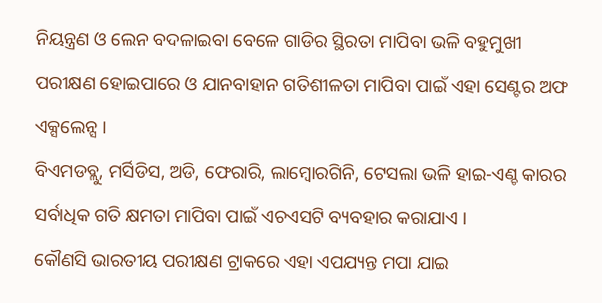ନିୟନ୍ତ୍ରଣ ଓ ଲେନ ବଦଳାଇବା ବେଳେ ଗାଡିର ସ୍ଥିରତା ମାପିବା ଭଳି ବହୁମୁଖୀ ପରୀକ୍ଷଣ ହୋଇପାରେ ଓ ଯାନବାହାନ ଗତିଶୀଳତା ମାପିବା ପାଇଁ ଏହା ସେଣ୍ଟର ଅଫ ଏକ୍ସଲେନ୍ସ ।
ବିଏମଡବ୍ଲୁ, ମର୍ସିଡିସ, ଅଡି, ଫେରାରି, ଲାମ୍ବୋରଗିନି, ଟେସଲା ଭଳି ହାଇ-ଏଣ୍ଚ କାରର ସର୍ବାଧିକ ଗତି କ୍ଷମତା ମାପିବା ପାଇଁ ଏଚଏସଟି ବ୍ୟବହାର କରାଯାଏ ।
କୌଣସି ଭାରତୀୟ ପରୀକ୍ଷଣ ଟ୍ରାକରେ ଏହା ଏପଯ୍ୟନ୍ତ ମପା ଯାଇ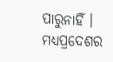ପାରୁନାହିଁ । ମଧ୍ୟପ୍ରଦେଶର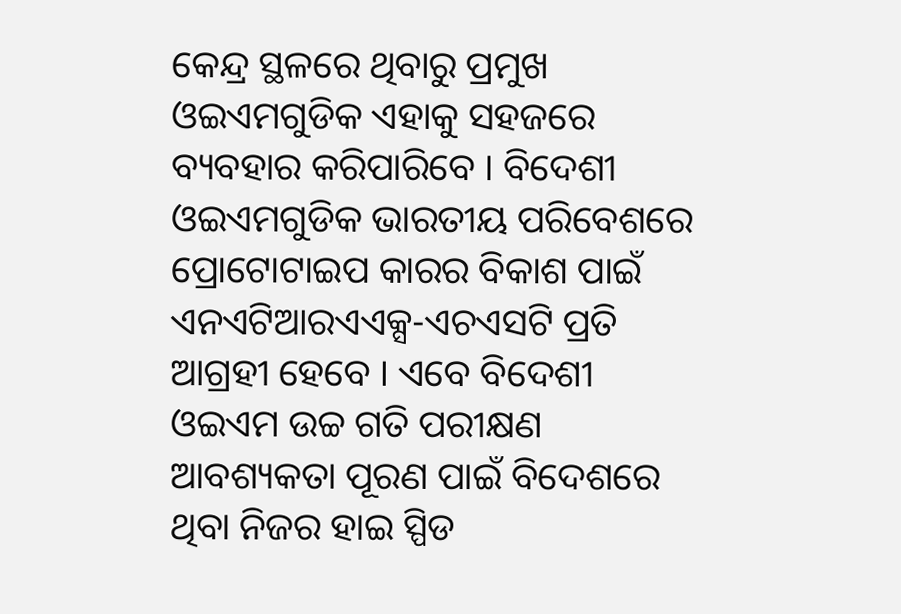କେନ୍ଦ୍ର ସ୍ଥଳରେ ଥିବାରୁ ପ୍ରମୁଖ ଓଇଏମଗୁଡିକ ଏହାକୁ ସହଜରେ ବ୍ୟବହାର କରିପାରିବେ । ବିଦେଶୀ ଓଇଏମଗୁଡିକ ଭାରତୀୟ ପରିବେଶରେ ପ୍ରୋଟୋଟାଇପ କାରର ବିକାଶ ପାଇଁ ଏନଏଟିଆରଏଏକ୍ସ-ଏଚଏସଟି ପ୍ରତି ଆଗ୍ରହୀ ହେବେ । ଏବେ ବିଦେଶୀ ଓଇଏମ ଉଚ୍ଚ ଗତି ପରୀକ୍ଷଣ ଆବଶ୍ୟକତା ପୂରଣ ପାଇଁ ବିଦେଶରେ ଥିବା ନିଜର ହାଇ ସ୍ପିଡ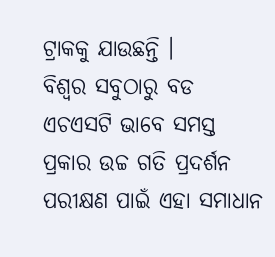ଟ୍ରାକକୁ ଯାଉଛନ୍ତି ।
ବିଶ୍ୱର ସବୁଠାରୁ ବଡ ଏଚଏସଟି ଭାବେ ସମସ୍ତ ପ୍ରକାର ଉଚ୍ଚ ଗତି ପ୍ରଦର୍ଶନ ପରୀକ୍ଷଣ ପାଇଁ ଏହା ସମାଧାନ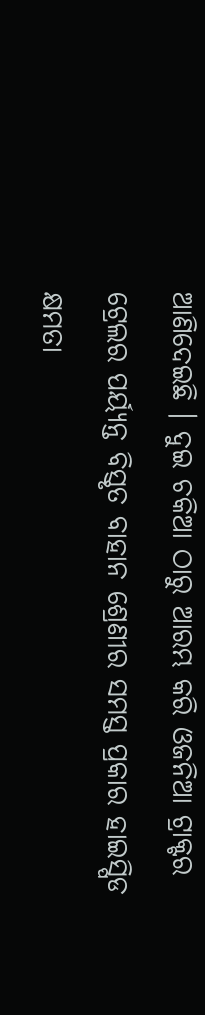ଆଣିଦେଇଛି । ଦୁଇ ଚକିଆ ଠାରୁ ଆରମ୍ଭ କରି ଓଜନିଆ ଟ୍ରାକ୍ଟର ଟ୍ରେଲର ପର୍ୟ୍ୟନ୍ତ ବିସ୍ତୃତ ବାହାନ ଶ୍ରେଣୀର ସମସ୍ତ ପ୍ରକାର ହାଇସ୍ପିଡ କ୍ଷମତା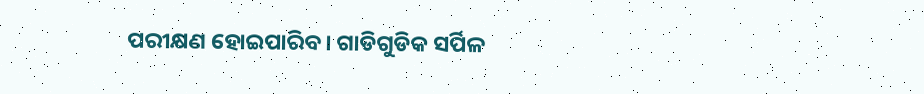ପରୀକ୍ଷଣ ହୋଇପାରିବ। ଗାଡିଗୁଡିକ ସର୍ପିଳ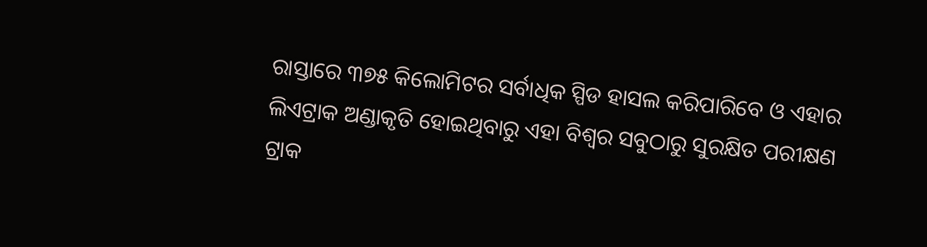ରାସ୍ତାରେ ୩୭୫ କିଲୋମିଟର ସର୍ବାଧିକ ସ୍ପିଡ ହାସଲ କରିପାରିବେ ଓ ଏହାର ଲିଏଟ୍ରାକ ଅଣ୍ଡାକୃତି ହୋଇଥିବାରୁ ଏହା ବିଶ୍ୱର ସବୁଠାରୁ ସୁରକ୍ଷିତ ପରୀକ୍ଷଣ ଟ୍ରାକ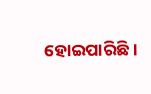ହୋଇପାରିଛି ।